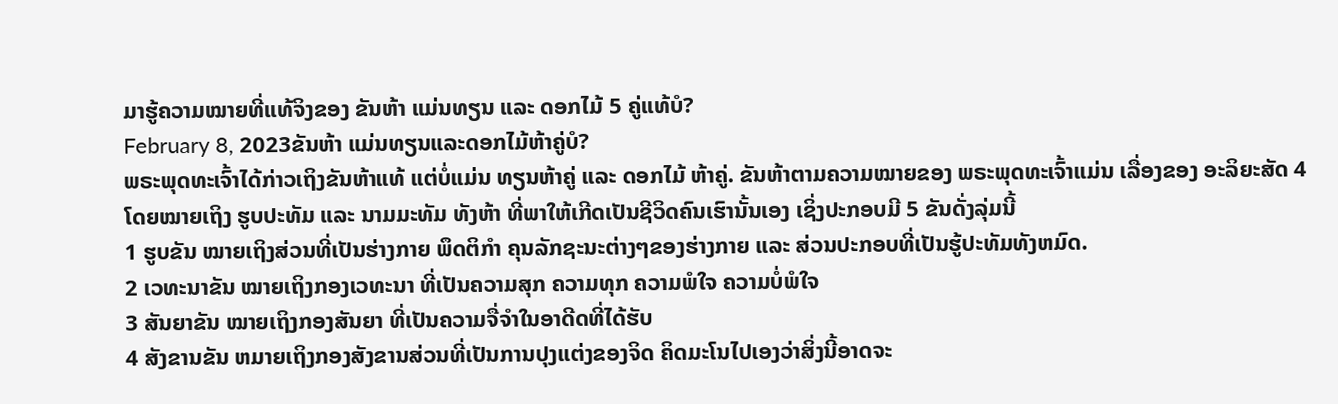ມາຮູ້ຄວາມໝາຍທີ່ແທ້ຈິງຂອງ ຂັນຫ້າ ແມ່ນທຽນ ແລະ ດອກໄມ້ 5 ຄູ່ແທ້ບໍ?
February 8, 2023ຂັນຫ້າ ແມ່ນທຽນແລະດອກໄມ້ຫ້າຄູ່ບໍ?
ພຣະພຸດທະເຈົ້າໄດ້ກ່າວເຖິງຂັນຫ້າແທ້ ແຕ່ບໍ່ແມ່ນ ທຽນຫ້າຄູ່ ແລະ ດອກໄມ້ ຫ້າຄູ່. ຂັນຫ້າຕາມຄວາມໝາຍຂອງ ພຣະພຸດທະເຈົ້າແມ່ນ ເລື່ອງຂອງ ອະລິຍະສັດ 4 ໂດຍໝາຍເຖິງ ຮູບປະທັມ ແລະ ນາມມະທັມ ທັງຫ້າ ທີ່ພາໃຫ້ເກີດເປັນຊີວິດຄົນເຮົານັ້ນເອງ ເຊິ່ງປະກອບມີ 5 ຂັນດັ່ງລຸ່ມນີ້
1 ຮູບຂັນ ໝາຍເຖິງສ່ວນທີ່ເປັນຮ່າງກາຍ ພຶດຕິກຳ ຄຸນລັກຊະນະຕ່າງໆຂອງຮ່າງກາຍ ແລະ ສ່ວນປະກອບທີ່ເປັນຮູ້ປະທັມທັງຫມົດ.
2 ເວທະນາຂັນ ໝາຍເຖິງກອງເວທະນາ ທີ່ເປັນຄວາມສຸກ ຄວາມທຸກ ຄວາມພໍໃຈ ຄວາມບໍ່ພໍໃຈ
3 ສັນຍາຂັນ ໝາຍເຖິງກອງສັນຍາ ທີ່ເປັນຄວາມຈື່ຈຳໃນອາດີດທີ່ໄດ້ຮັບ
4 ສັງຂານຂັນ ຫມາຍເຖິງກອງສັງຂານສ່ວນທີ່ເປັນການປຸງແຕ່ງຂອງຈິດ ຄິດມະໂນໄປເອງວ່າສິ່ງນີ້ອາດຈະ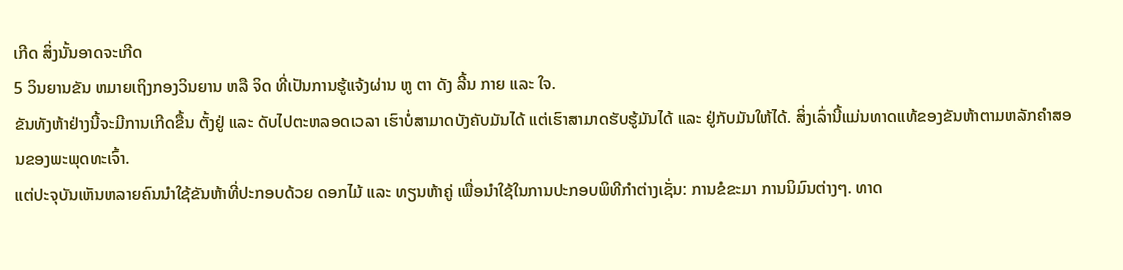ເກີດ ສິ່ງນັ້ນອາດຈະເກີດ
5 ວິນຍານຂັນ ຫມາຍເຖິງກອງວິນຍານ ຫລື ຈິດ ທີ່ເປັນການຮູ້ແຈ້ງຜ່ານ ຫູ ຕາ ດັງ ລີ້ນ ກາຍ ແລະ ໃຈ.
ຂັນທັງຫ້າຢ່າງນີ້ຈະມີການເກີດຂື້ນ ຕັ້ງຢູ່ ແລະ ດັບໄປຕະຫລອດເວລາ ເຮົາບໍ່ສາມາດບັງຄັບມັນໄດ້ ແຕ່ເຮົາສາມາດຮັບຮູ້ມັນໄດ້ ແລະ ຢູ່ກັບມັນໃຫ້ໄດ້. ສິ່ງເລົ່ານີ້ແມ່ນທາດແທ້ຂອງຂັນຫ້າຕາມຫລັກຄຳສອນຂອງພະພຸດທະເຈົ້າ.
ແຕ່ປະຈຸບັນເຫັນຫລາຍຄົນນຳໃຊ້ຂັນຫ້າທີ່ປະກອບດ້ວຍ ດອກໄມ້ ແລະ ທຽນຫ້າຄູ່ ເພື່ອນຳໃຊ້ໃນການປະກອບພິທີກຳຕ່າງເຊັ່ນ: ການຂໍຂະມາ ການນິມົນຕ່າງໆ. ທາດ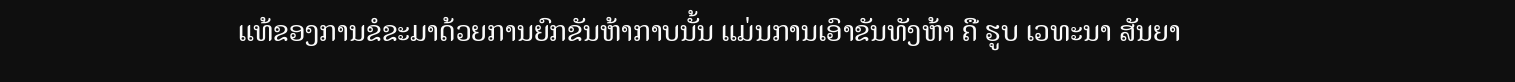ແທ້ຂອງການຂໍຂະມາດ້ວຍການຍົກຂັນຫ້າກາບນັ້ນ ແມ່ນການເອົາຂັນທັງຫ້າ ຄື ຮູບ ເວທະນາ ສັນຍາ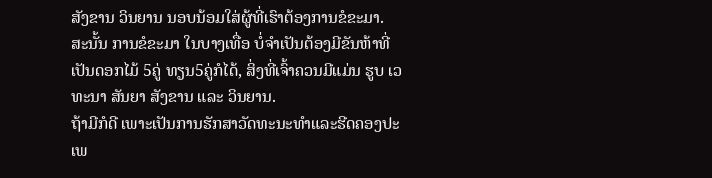ສັງຂານ ວິນຍານ ນອບນ້ອມໃສ່ຜູ້ທີ່ເຮົາຕ້ອງການຂໍຂະມາ.
ສະນັ້ນ ການຂໍຂະມາ ໃນບາງເທື່ອ ບໍ່ຈຳເປັນຕ້ອງມີຂັນຫ້າທີ່ເປັນດອກໄມ້ 5ຄູ່ ທຽນ5ຄູ່ກໍໄດ້, ສິ່ງທີ່ເຈົ້າຄວນມີແມ່ນ ຮູບ ເວທະນາ ສັນຍາ ສັງຂານ ແລະ ວິນຍານ.
ຖ້າມີກໍດີ ເພາະເປັນການຮັກສາວັດທະນະທຳແລະຮີດຄອງປະເພ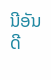ນີອັນດີ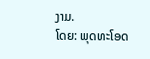ງາມ.
ໂດຍ: ພຸດທະໂອດ